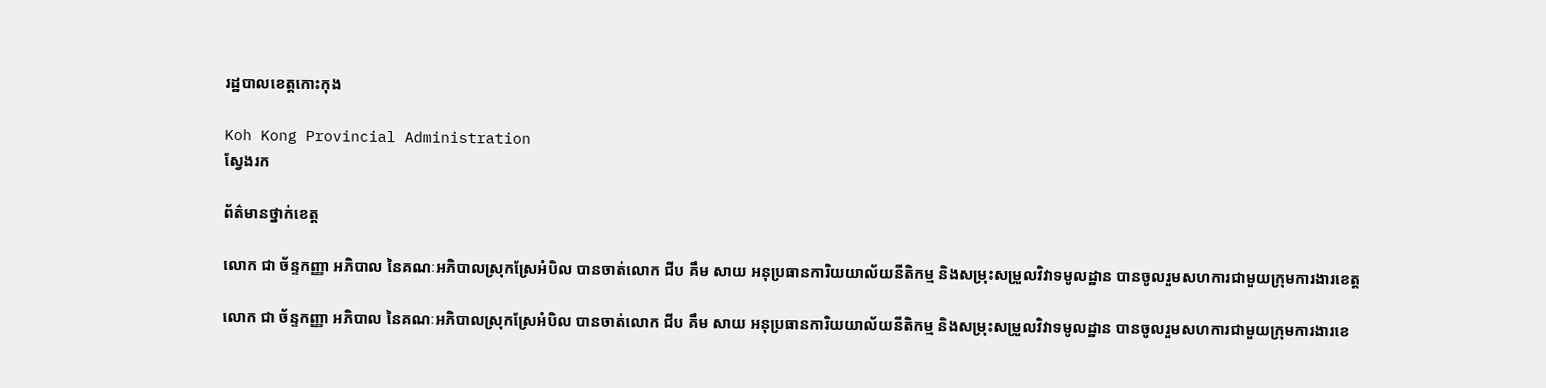រដ្ឋបាលខេត្តកោះកុង

Koh Kong Provincial Administration
ស្វែងរក

ព័ត៌មានថ្នាក់ខេត្ត

លោក ជា ច័ន្ទកញ្ញា អភិបាល នៃគណៈអភិបាលស្រុកស្រែអំបិល បានចាត់លោក ជីប គឹម សាយ អនុប្រធានការិយយាល័យនីតិកម្ម និងសម្រុះសម្រួលវិវាទមូលដ្ឋាន បានចូលរួមសហការជាមួយក្រុមការងារខេត្ត

លោក ជា ច័ន្ទកញ្ញា អភិបាល នៃគណៈអភិបាលស្រុកស្រែអំបិល បានចាត់លោក ជីប គឹម សាយ អនុប្រធានការិយយាល័យនីតិកម្ម និងសម្រុះសម្រួលវិវាទមូលដ្ឋាន បានចូលរួមសហការជាមួយក្រុមការងារខេ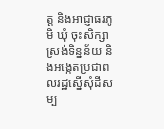ត្ត និងអាជ្ញាធរភូមិ ឃុំ ចុះសិក្សា ស្រង់ទិន្នន័យ និងអង្កេតប្រជាពលរដ្ឋស្នើសុំដីសម្ប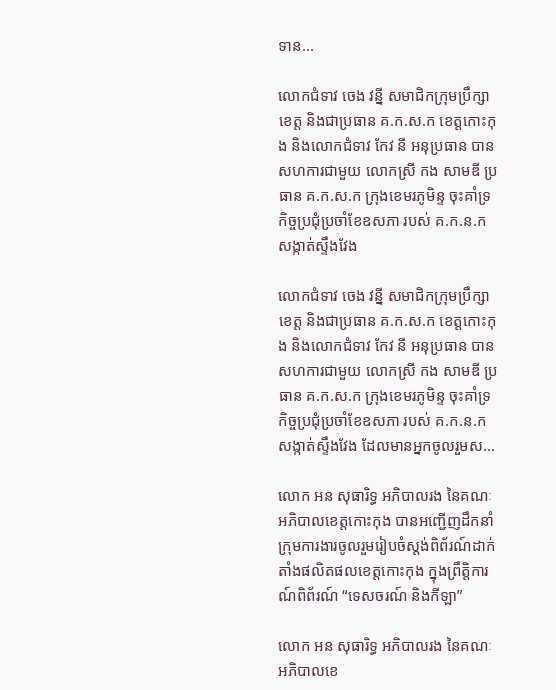ទាន...

លោកជំទាវ ចេង វន្នី សមាជិកក្រុមប្រឹក្សាខេត្ត និងជាប្រធាន គ.ក.ស.ក ខេត្តកោះកុង និងលោកជំទាវ កែវ នី អនុប្រធាន បានសហការជាមួយ លោកស្រី កង សាមឌី ប្រធាន គ.ក.ស.ក ក្រុងខេមរភូមិន្ទ ចុះគាំទ្រកិច្ចប្រជុំប្រចាំខែឧសភា របស់ គ.ក.ន.ក សង្កាត់ស្ទឹងវែង

លោកជំទាវ ចេង វន្នី សមាជិកក្រុមប្រឹក្សាខេត្ត និងជាប្រធាន គ.ក.ស.ក ខេត្តកោះកុង និងលោកជំទាវ កែវ នី អនុប្រធាន បានសហការជាមួយ លោកស្រី កង សាមឌី ប្រធាន គ.ក.ស.ក ក្រុងខេមរភូមិន្ទ ចុះគាំទ្រកិច្ចប្រជុំប្រចាំខែឧសភា របស់ គ.ក.ន.ក សង្កាត់ស្ទឹងវែង ដែលមានអ្នកចូលរួមស...

លោក អន សុធារិទ្ធ អភិបាលរង នៃគណៈអភិបាលខេត្តកោះកុង បានអញ្ជើញដឹកនាំក្រុមការងារចូលរួមរៀបចំស្តង់ពិព័រណ៍ដាក់តាំងផលិតផលខេត្តកោះកុង ក្នុងព្រឹត្តិការណ៍ពិព័រណ៍ “ទេសចរណ៍ និងកីឡា”

លោក អន សុធារិទ្ធ អភិបាលរង នៃគណៈអភិបាលខេ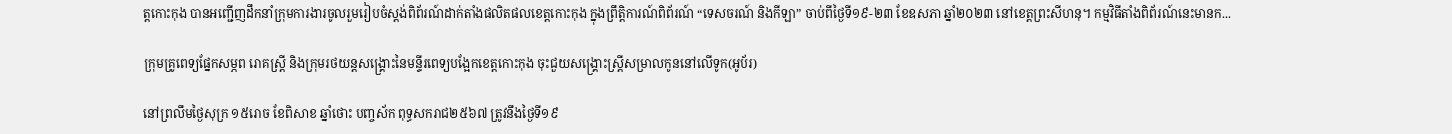ត្តកោះកុង បានអញ្ជើញដឹកនាំក្រុមការងារចូលរួមរៀបចំស្តង់ពិព័រណ៍ដាក់តាំងផលិតផលខេត្តកោះកុង ក្នុងព្រឹត្តិការណ៍ពិព័រណ៍ “ទេសចរណ៍ និងកីឡា” ចាប់ពីថ្ងៃទី១៩-២៣ ខែឧសភា ឆ្នាំ២០២៣ នៅខេត្តព្រះសីហនុ។ កម្មវិធីតាំងពិព័រណ៍នេះមានក...

ក្រុមគ្រូពេទ្យផ្នែកសម្ភព រោគស្ត្រី និងក្រុមរថយន្តសង្គ្រោះនៃមន្ទីរពេទ្យបង្អែកខេត្តកោះកុង ចុះជួយសង្គ្រោះស្រ្តីសម្រាលកូននៅលើទូក(អូប័រ)

នៅព្រលឹមថ្ងៃសុក្រ ១៥រោច ខែពិសាខ ឆ្នាំថោះ បញ្ចស័ក ពុទ្ធសករាជ២៥៦៧ ត្រូវនឹងថ្ងៃទី១៩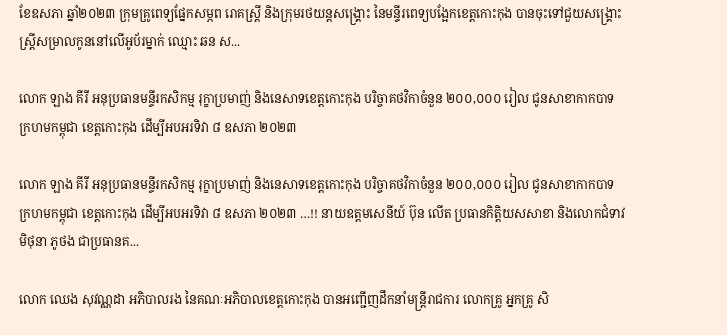ខែឧសភា ឆ្នាំ២០២៣ ក្រុមគ្រូពេទ្យផ្នែកសម្ភព រោគស្ត្រី និងក្រុមរថយន្តសង្គ្រោះ នៃមន្ទីរពេទ្យបង្អែកខេត្តកោះកុង បានចុះទៅជួយសង្គ្រោះស្ត្រីសម្រាលកូននៅលើអូប័រម្នាក់ ឈ្មោះ ឆន ស...

លោក ឡាង គីរី អនុប្រធានមន្ទីរកសិកម្ម រុក្ខាប្រមាញ់ និងនេសាទខេត្តកោះកុង បរិច្ចាគថវិកាចំនួន ២០០,០០០ រៀល ជូនសាខាកាកបាទ ក្រហមកម្ពុជា ខេត្តកោះកុង ដើម្បីអបអរទិវា ៨ ឧសភា ២០២៣

លោក ឡាង គីរី អនុប្រធានមន្ទីរកសិកម្ម រុក្ខាប្រមាញ់ និងនេសាទខេត្តកោះកុង បរិច្ចាគថវិកាចំនួន ២០០,០០០ រៀល ជូនសាខាកាកបាទ ក្រហមកម្ពុជា ខេត្តកោះកុង ដើម្បីអបអរទិវា ៨ ឧសភា ២០២៣ …!! នាយឧត្តមសេនីយ៍ ប៊ុន លើត ប្រធានកិត្តិយសសាខា និងលោកជំទាវ មិថុនា ភូថង ជាប្រធានគ...

លោក ឈេង សុវណ្ណដា អភិបាលរង នៃគណៈអភិបាលខេត្តកោះកុង បានអញ្ជើញដឹកនាំមន្រ្តីរាជការ លោកគ្រូ អ្នកគ្រូ សិ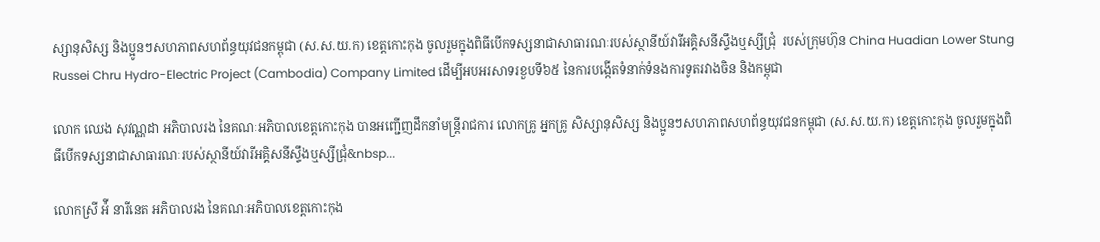ស្សានុសិស្ស និងប្អូនៗសហភាពសហព័ន្ធយុវជនកម្ពុជា (ស.ស.យ.ក) ខេត្តកោះកុង ចូលរួមក្នុងពិធីបើកទស្សនាជាសាធារណៈរបស់ស្ថានីយ៍វារីអគ្គិសនីស្ទឹងឬស្សីជ្រុំ  របស់ក្រុមហ៊ុន China Huadian Lower Stung Russei Chru Hydro-Electric Project (Cambodia) Company Limited ដើម្បីអបអរសាទរខួបទី៦៥ នៃការបង្កើតទំនាក់ទំនងការទូតរវាងចិន និងកម្ពុជា

លោក ឈេង សុវណ្ណដា អភិបាលរង នៃគណៈអភិបាលខេត្តកោះកុង បានអញ្ជើញដឹកនាំមន្រ្តីរាជការ លោកគ្រូ អ្នកគ្រូ សិស្សានុសិស្ស និងប្អូនៗសហភាពសហព័ន្ធយុវជនកម្ពុជា (ស.ស.យ.ក) ខេត្តកោះកុង ចូលរួមក្នុងពិធីបើកទស្សនាជាសាធារណៈរបស់ស្ថានីយ៍វារីអគ្គិសនីស្ទឹងឬស្សីជ្រុំ&nbsp...

លោកស្រី អ៉ី នារីនេត ឣភិបាលរង នៃគណៈឣភិបាលខេត្តកោះកុង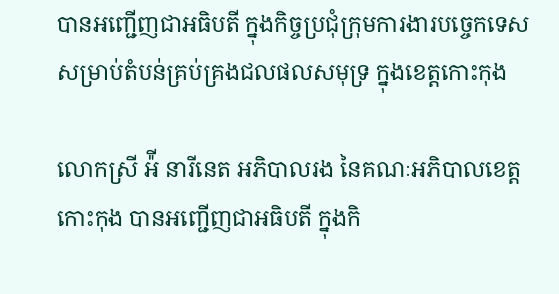បានអញ្ជើញជាអធិបតី ក្នុងកិច្ចប្រជុំក្រុមការងារបច្ចេកទេស សម្រាប់តំបន់គ្រប់គ្រងជលផលសមុទ្រ ក្នុងខេត្តកោះកុង

លោកស្រី អ៉ី នារីនេត ឣភិបាលរង នៃគណៈឣភិបាលខេត្តកោះកុង បានអញ្ជើញជាអធិបតី ក្នុងកិ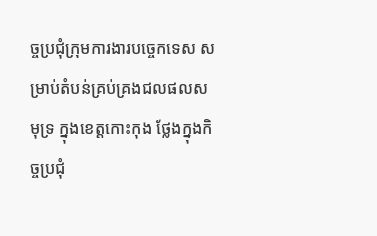ច្ចប្រជុំក្រុមការងារបច្ចេកទេស សម្រាប់តំបន់គ្រប់គ្រងជលផលសមុទ្រ ក្នុងខេត្តកោះកុង ថ្លែងក្នុងកិច្ចប្រជុំ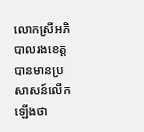លោកស្រីអភិបាលរងខេត្ត បានមានប្រសាសន៍លើកឡើងថា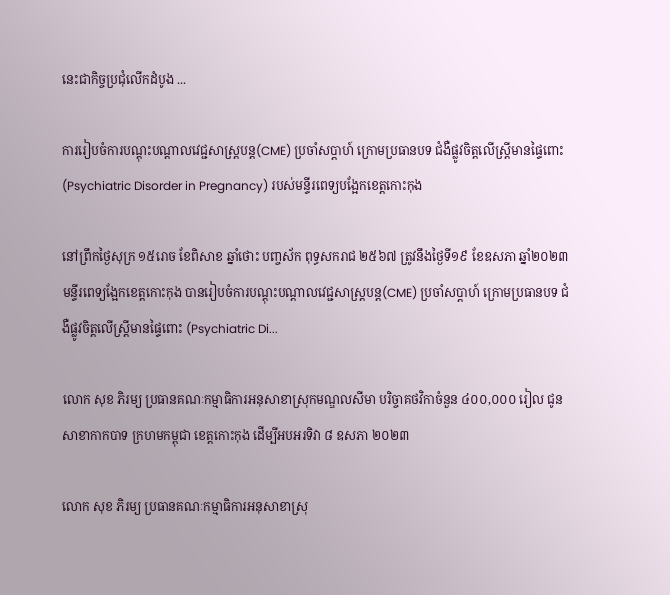នេះជាកិច្ចប្រជុំលើកដំបូង ...

ការរៀបចំការបណ្តុះបណ្តាលវេជ្ជសាស្ត្របន្ត(CME) ប្រចាំសប្តាហ៍ ក្រោមប្រធានបទ ជំងឺផ្លូវចិត្តលើស្ត្រីមានផ្ទៃពោះ (Psychiatric Disorder in Pregnancy) របស់មន្ទីរពេទ្យបង្អែកខេត្តកោះកុង

នៅព្រឹកថ្ងៃសុក្រ ១៥រោច ខែពិសាខ ឆ្នាំថោះ បញ្ចស័ក ពុទ្ធសករាជ ២៥៦៧ ត្រូវនឹងថ្ងៃទី១៩ ខែឧសភា ឆ្នាំ២០២៣ មន្ទីរពេទ្យង្អែកខេត្តកោះកុង បានរៀបចំការបណ្តុះបណ្តាលវេជ្ជសាស្ត្របន្ត(CME) ប្រចាំសប្តាហ៍ ក្រោមប្រធានបទ ជំងឺផ្លូវចិត្តលើស្ត្រីមានផ្ទៃពោះ (Psychiatric Di...

លោក សុខ ភិរម្យ ប្រធានគណៈកម្មាធិការអនុសាខាស្រុកមណ្ឌលសីមា បរិច្ចាគថវិកាចំនួន ៤០០,០០០ រៀល ជូនសាខាកាកបាទ ក្រហមកម្ពុជា ខេត្តកោះកុង ដើម្បីអបអរទិវា ៨ ឧសភា ២០២៣

លោក សុខ ភិរម្យ ប្រធានគណៈកម្មាធិការអនុសាខាស្រុ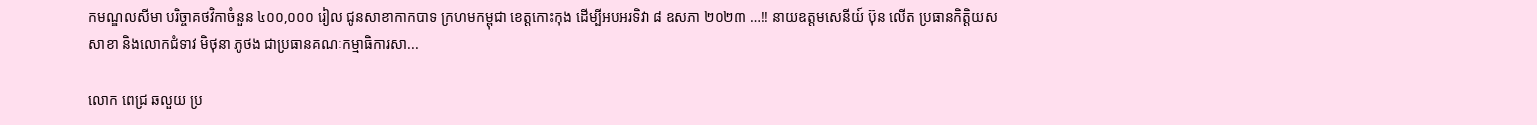កមណ្ឌលសីមា បរិច្ចាគថវិកាចំនួន ៤០០,០០០ រៀល ជូនសាខាកាកបាទ ក្រហមកម្ពុជា ខេត្តកោះកុង ដើម្បីអបអរទិវា ៨ ឧសភា ២០២៣ …!! នាយឧត្តមសេនីយ៍ ប៊ុន លើត ប្រធានកិត្តិយសសាខា និងលោកជំទាវ មិថុនា ភូថង ជាប្រធានគណៈកម្មាធិការសា...

លោក ពេជ្រ ឆលួយ ប្រ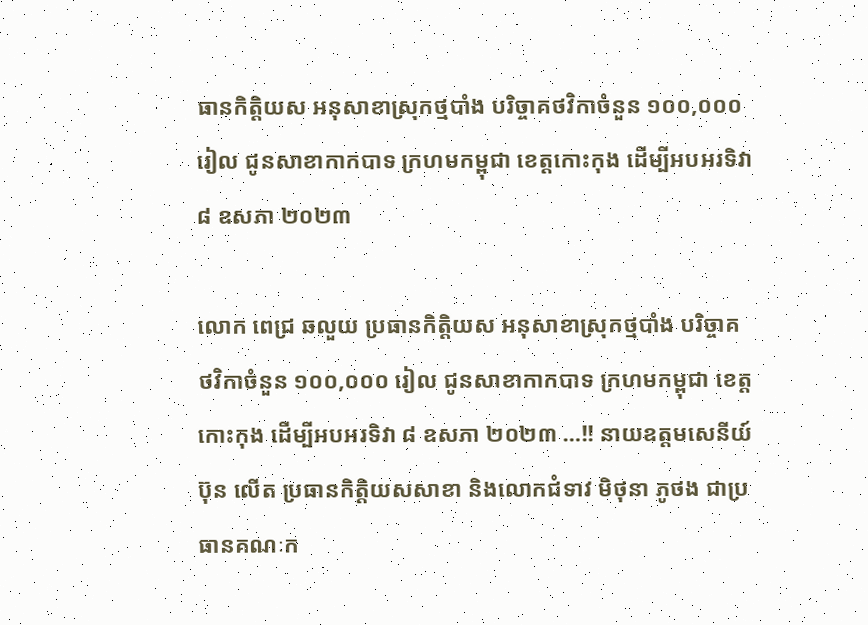ធានកិត្តិយស អនុសាខាស្រុកថ្មបាំង បរិច្ចាគថវិកាចំនួន ១០០,០០០ រៀល ជូនសាខាកាកបាទ ក្រហមកម្ពុជា ខេត្តកោះកុង ដើម្បីអបអរទិវា ៨ ឧសភា ២០២៣

លោក ពេជ្រ ឆលួយ ប្រធានកិត្តិយស អនុសាខាស្រុកថ្មបាំង បរិច្ចាគថវិកាចំនួន ១០០,០០០ រៀល ជូនសាខាកាកបាទ ក្រហមកម្ពុជា ខេត្តកោះកុង ដើម្បីអបអរទិវា ៨ ឧសភា ២០២៣ …!! នាយឧត្តមសេនីយ៍ ប៊ុន លើត ប្រធានកិត្តិយសសាខា និងលោកជំទាវ មិថុនា ភូថង ជាប្រធានគណៈក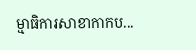ម្មាធិការសាខាកាកប...